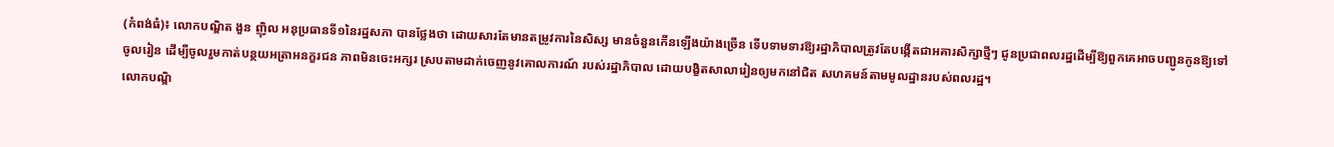(កំពង់ធំ)៖ លោកបណ្ឌិត ងួន ញ៉ិល អនុប្រធានទី១នៃរដ្ឋសភា បានថ្លែងថា ដោយសារតែមានតម្រូវការនៃសិស្ស មានចំនួនកើនឡើងយ៉ាងច្រើន ទើបទាមទារឱ្យរដ្ឋាភិបាលត្រូវតែបង្កើតជាអគារសិក្សាថ្មីៗ ជូនប្រជាពលរដ្ឋដើម្បីឱ្យពួកគេអាចបញ្ជូនកូនឱ្យទៅចូលរៀន ដើម្បីចូលរួមកាត់បន្ថយអត្រាអនក្ខរជន ភាពមិនចេះអក្សរ ស្របតាមដាក់ចេញនូវគោលការណ៍ របស់រដ្ឋាភិបាល ដោយបង្ខិតសាលារៀនឲ្យមកនៅជិត សហគមន៍តាមមូលដ្ឋានរបស់ពលរដ្ឋ។
លោកបណ្ឌិ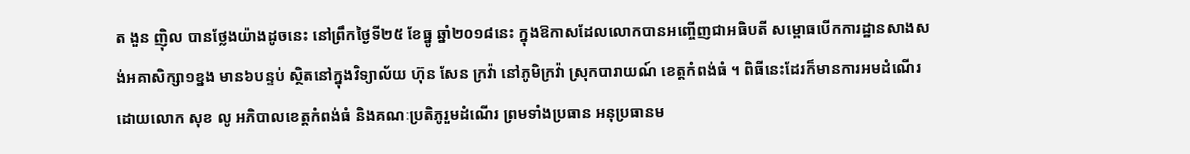ត ងួន ញ៉ិល បានថ្លែងយ៉ាងដូចនេះ នៅព្រឹកថ្ងៃទី២៥ ខែធ្នូ ឆ្នាំ២០១៨នេះ ក្នុងឱកាសដែលលោកបានអញ្ចើញជាអធិបតី សម្ពោធបើកការដ្ឋានសាងសង់អគាសិក្សា១ខ្នង មាន៦បន្ទប់ ស្ថិតនៅក្នុងវិទ្យាល័យ ហ៊ុន សែន ក្រវ៉ា នៅភូមិក្រវ៉ា ស្រុកបារាយណ៍ ខេត្តកំពង់ធំ ។ ពិធីនេះដែរក៏មានការអមដំណើរដោយលោក សុខ លូ អភិបាលខេត្តកំពង់ធំ និងគណៈប្រតិភូរួមដំណើរ ព្រមទាំងប្រធាន អនុប្រធានម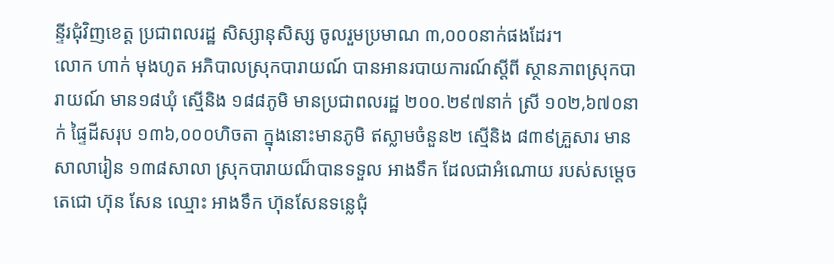ន្ទីរជុំវិញខេត្ត ប្រជាពលរដ្ឋ សិស្សានុសិស្ស ចូលរួមប្រមាណ ៣,០០០នាក់ផងដែរ។
លោក ហាក់ មុងហូត អភិបាលស្រុកបារាយណ៍ បានអានរបាយការណ៍ស្តីពី ស្ថានភាពស្រុកបារាយណ៍ មាន១៨ឃុំ ស្មើនិង ១៨៨ភូមិ មានប្រជាពលរដ្ឋ ២០០.២៩៧នាក់ ស្រី ១០២,៦៧០នាក់ ផ្ទៃដីសរុប ១៣៦,០០០ហិចតា ក្នុងនោះមានភូមិ ឥស្លាមចំនួន២ ស្មើនិង ៨៣៩គ្រួសារ មានសាលារៀន ១៣៨សាលា ស្រុកបារាយណ៏បានទទួល អាងទឹក ដែលជាអំណោយ របស់សម្តេចតេជោ ហ៊ុន សែន ឈ្មោះ អាងទឹក ហ៊ុនសែនទន្លេជុំ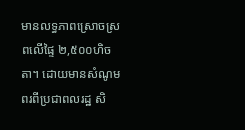មានលទ្ធភាពស្រោចស្រពលើផ្ទៃ ២,៥០០ហិចតា។ ដោយមានសំណូមពរពីប្រជាពលរដ្ឋ សិ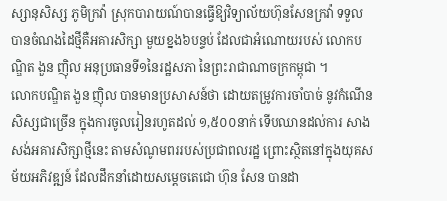ស្សានុសិស្ស ភូមិក្រវ៉ា ស្រុកបារាយណ៍បានធ្វើឱ្យវិទ្យាល័យហ៊ុនសែនក្រវ៉ា ទទួលបានចំណងដៃថ្មីគឺអគារសិក្សា មួយខ្នង៦បន្ទប់ ដែលជាអំណោយរបស់ លោកបណ្ឌិត ងួន ញ៉ិល អនុប្រធានទី១នៃរដ្ឋសភា នៃព្រះរាជាណាចក្រកម្ពុជា ។
លោកបណ្ឌិត ងួន ញ៉ិល បានមានប្រសាសន៍ថា ដោយតម្រូវការចាំបាច់ នូវកំណើនសិស្សជាច្រើន ក្នុងការចូលរៀនរហូតដល់ ១,៥០០នាក់ ទើបឈានដល់ការ សាងសង់អគារសិក្សាថ្មីនេះ តាមសំណូមពររបស់ប្រជាពលរដ្ឋ ព្រោះស្ថិតនៅក្នុងយុគសម័យអភិវឌ្ឍន៍ ដែលដឹកនាំដោយសម្តេចតេជោ ហ៊ុន សែន បានដា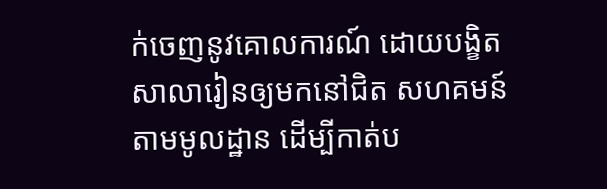ក់ចេញនូវគោលការណ៍ ដោយបង្ខិតសាលារៀនឲ្យមកនៅជិត សហគមន៍តាមមូលដ្ឋាន ដើម្បីកាត់ប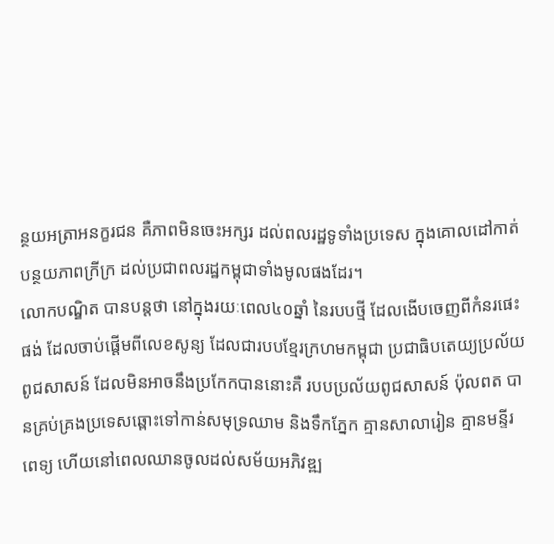ន្ថយអត្រាអនក្ខរជន គឺភាពមិនចេះអក្សរ ដល់ពលរដ្ឋទូទាំងប្រទេស ក្នុងគោលដៅកាត់បន្ថយភាពក្រីក្រ ដល់ប្រជាពលរដ្ឋកម្ពុជាទាំងមូលផងដែរ។
លោកបណ្ឌិត បានបន្តថា នៅក្នុងរយៈពេល៤០ឆ្នាំ នៃរបបថ្មី ដែលងើបចេញពីកំនរផេះផង់ ដែលចាប់ផ្តើមពីលេខសូន្យ ដែលជារបបខ្មែរក្រហមកម្ពុជា ប្រជាធិបតេយ្យប្រល័យពូជសាសន៍ ដែលមិនអាចនឹងប្រកែកបាននោះគឺ របបប្រល័យពូជសាសន៍ ប៉ុលពត បានគ្រប់គ្រងប្រទេសឆ្ពោះទៅកាន់សមុទ្រឈាម និងទឹកភ្នែក គ្មានសាលារៀន គ្មានមន្ទីរពេទ្យ ហើយនៅពេលឈានចូលដល់សម័យអភិវឌ្ឍ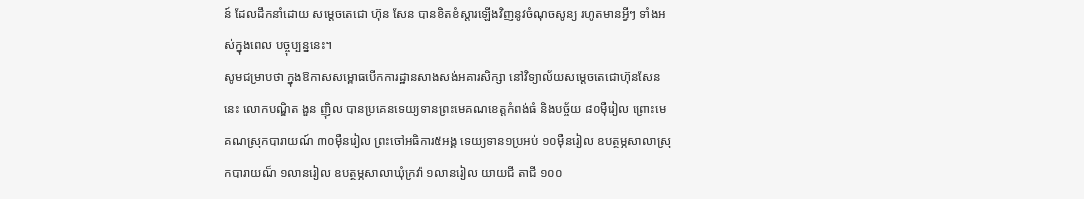ន៍ ដែលដឹកនាំដោយ សម្តេចតេជោ ហ៊ុន សែន បានខិតខំស្តារឡើងវិញនូវចំណុចសូន្យ រហូតមានអ្វីៗ ទាំងអស់ក្នុងពេល បច្ចុប្បន្ននេះ។
សូមជម្រាបថា ក្នុងឱកាសសម្ពោធបើកការដ្ឋានសាងសង់អគារសិក្សា នៅវិទ្យាល័យសម្តេចតេជោហ៊ុនសែននេះ លោកបណ្ឌិត ងួន ញ៉ិល បានប្រគេនទេយ្យទានព្រះមេគណខេត្តកំពង់ធំ និងបច្ច័យ ៨០ម៉ឺរៀល ព្រោះមេគណស្រុកបារាយណ៍ ៣០ម៉ឺនរៀល ព្រះចៅអធិការ៥អង្គ ទេយ្យទាន១ប្រអប់ ១០ម៉ឺនរៀល ឧបត្ថម្ភសាលាស្រុកបារាយណ៏ ១លានរៀល ឧបត្ថម្ភសាលាឃុំក្រវ៉ា ១លានរៀល យាយជី តាជី ១០០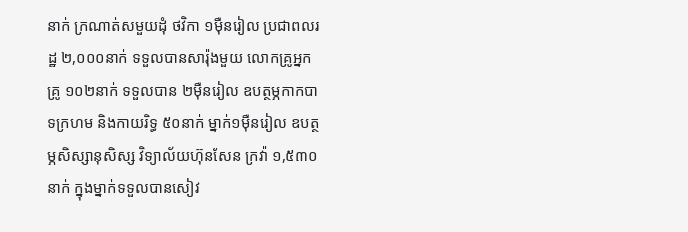នាក់ ក្រណាត់សមួយដុំ ថវិកា ១ម៉ឺនរៀល ប្រជាពលរដ្ឋ ២,០០០នាក់ ទទួលបានសារ៉ុងមួយ លោកគ្រូអ្នកគ្រូ ១០២នាក់ ទទួលបាន ២ម៉ឺនរៀល ឧបត្ថម្ភកាកបាទក្រហម និងកាយរិទ្ធ ៥០នាក់ ម្នាក់១ម៉ឺនរៀល ឧបត្ថម្ភសិស្សានុសិស្ស វិទ្យាល័យហ៊ុនសែន ក្រវ៉ា ១,៥៣០នាក់ ក្នុងម្នាក់ទទួលបានសៀវ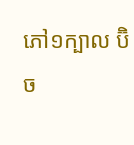ភៅ១ក្បាល ប៊ិច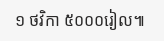១ ថវិកា ៥០០០រៀល៕